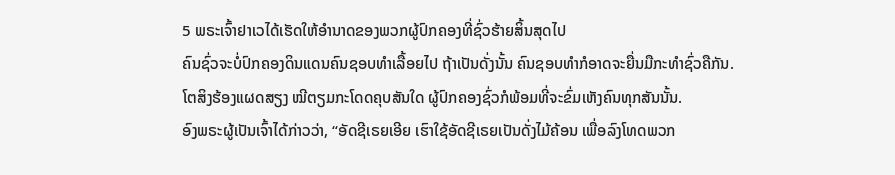5 ພຣະເຈົ້າຢາເວໄດ້ເຮັດໃຫ້ອຳນາດຂອງພວກຜູ້ປົກຄອງທີ່ຊົ່ວຮ້າຍສິ້ນສຸດໄປ
ຄົນຊົ່ວຈະບໍ່ປົກຄອງດິນແດນຄົນຊອບທຳເລື້ອຍໄປ ຖ້າເປັນດັ່ງນັ້ນ ຄົນຊອບທຳກໍອາດຈະຍື່ນມືກະທຳຊົ່ວຄືກັນ.
ໂຕສິງຮ້ອງແຜດສຽງ ໝີຕຽມກະໂດດຄຸບສັນໃດ ຜູ້ປົກຄອງຊົ່ວກໍພ້ອມທີ່ຈະຂົ່ມເຫັງຄົນທຸກສັນນັ້ນ.
ອົງພຣະຜູ້ເປັນເຈົ້າໄດ້ກ່າວວ່າ, “ອັດຊີເຣຍເອີຍ ເຮົາໃຊ້ອັດຊີເຣຍເປັນດັ່ງໄມ້ຄ້ອນ ເພື່ອລົງໂທດພວກ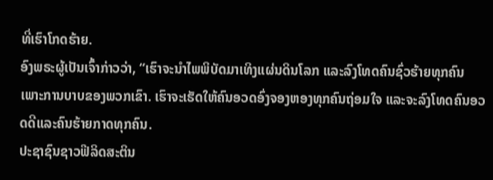ທີ່ເຮົາໂກດຮ້າຍ.
ອົງພຣະຜູ້ເປັນເຈົ້າກ່າວວ່າ, “ເຮົາຈະນຳໄພພິບັດມາເທິງແຜ່ນດິນໂລກ ແລະລົງໂທດຄົນຊົ່ວຮ້າຍທຸກຄົນເພາະການບາບຂອງພວກເຂົາ. ເຮົາຈະເຮັດໃຫ້ຄົນອວດອົ່ງຈອງຫອງທຸກຄົນຖ່ອມໃຈ ແລະຈະລົງໂທດຄົນອວດດີແລະຄົນຮ້າຍກາດທຸກຄົນ.
ປະຊາຊົນຊາວຟີລິດສະຕິນ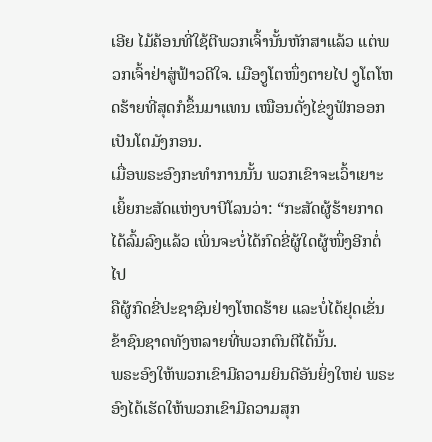ເອີຍ ໄມ້ຄ້ອນທີ່ໃຊ້ຕີພວກເຈົ້ານັ້ນຫັກສາແລ້ວ ແຕ່ພວກເຈົ້າຢ່າສູ່ຟ້າວດີໃຈ. ເມືອງູໂຕໜຶ່ງຕາຍໄປ ງູໂຕໂຫດຮ້າຍທີ່ສຸດກໍຂຶ້ນມາແທນ ເໝືອນດັ່ງໄຂ່ງູຟັກອອກເປັນໂຕມັງກອນ.
ເມື່ອພຣະອົງກະທຳການນັ້ນ ພວກເຂົາຈະເວົ້າເຍາະເຍິ້ຍກະສັດແຫ່ງບາບີໂລນວ່າ: “ກະສັດຜູ້ຮ້າຍກາດໄດ້ລົ້ມລົງແລ້ວ ເພິ່ນຈະບໍ່ໄດ້ກົດຂີ່ຜູ້ໃດຜູ້ໜຶ່ງອີກຕໍ່ໄປ
ຄືຜູ້ກົດຂີ່ປະຊາຊົນຢ່າງໂຫດຮ້າຍ ແລະບໍ່ໄດ້ຢຸດເຂັ່ນຂ້າຊົນຊາດທັງຫລາຍທີ່ພວກຕົນຕີໄດ້ນັ້ນ.
ພຣະອົງໃຫ້ພວກເຂົາມີຄວາມຍິນດີອັນຍິ່ງໃຫຍ່ ພຣະອົງໄດ້ເຮັດໃຫ້ພວກເຂົາມີຄວາມສຸກ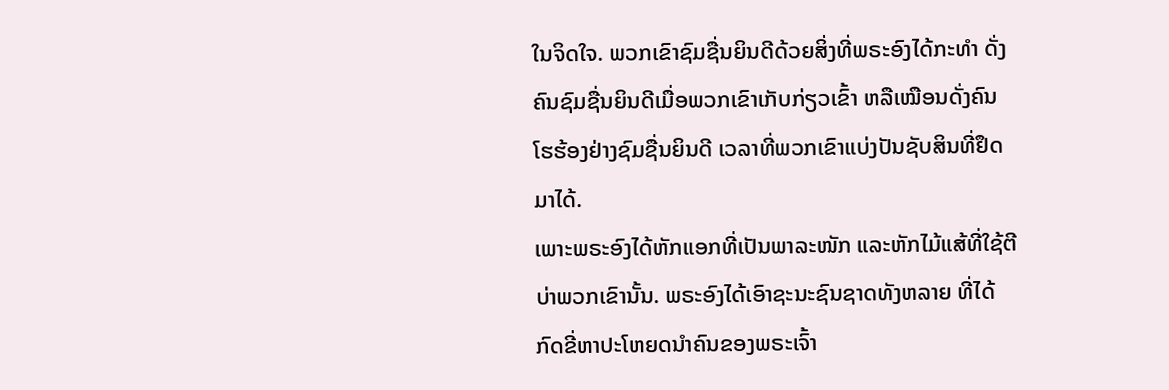ໃນຈິດໃຈ. ພວກເຂົາຊົມຊື່ນຍິນດີດ້ວຍສິ່ງທີ່ພຣະອົງໄດ້ກະທຳ ດັ່ງຄົນຊົມຊື່ນຍິນດີເມື່ອພວກເຂົາເກັບກ່ຽວເຂົ້າ ຫລືເໝືອນດັ່ງຄົນໂຮຮ້ອງຢ່າງຊົມຊື່ນຍິນດີ ເວລາທີ່ພວກເຂົາແບ່ງປັນຊັບສິນທີ່ຢຶດມາໄດ້.
ເພາະພຣະອົງໄດ້ຫັກແອກທີ່ເປັນພາລະໜັກ ແລະຫັກໄມ້ແສ້ທີ່ໃຊ້ຕີບ່າພວກເຂົານັ້ນ. ພຣະອົງໄດ້ເອົາຊະນະຊົນຊາດທັງຫລາຍ ທີ່ໄດ້ກົດຂີ່ຫາປະໂຫຍດນຳຄົນຂອງພຣະເຈົ້າ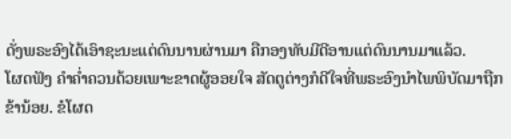ດັ່ງພຣະອົງໄດ້ເອົາຊະນະແຕ່ດົນນານຜ່ານມາ ຄືກອງທັບມີດີອານແຕ່ດົນນານມາແລ້ວ.
ໂຜດຟັງ ຄຳຄໍ່າຄວນດ້ວຍເພາະຂາດຜູ້ອອຍໃຈ ສັດຕູຕ່າງກໍດີໃຈທີ່ພຣະອົງນຳໄພພິບັດມາຖືກຂ້ານ້ອຍ. ຂໍໂຜດ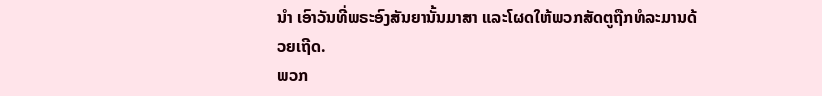ນຳ ເອົາວັນທີ່ພຣະອົງສັນຍານັ້ນມາສາ ແລະໂຜດໃຫ້ພວກສັດຕູຖືກທໍລະມານດ້ວຍເຖີດ.
ພວກ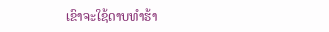ເຂົາຈະໃຊ້ດາບທຳຮ້າ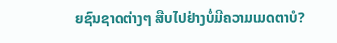ຍຊົນຊາດຕ່າງໆ ສືບໄປຢ່າງບໍ່ມີຄວາມເມດຕາບໍ?